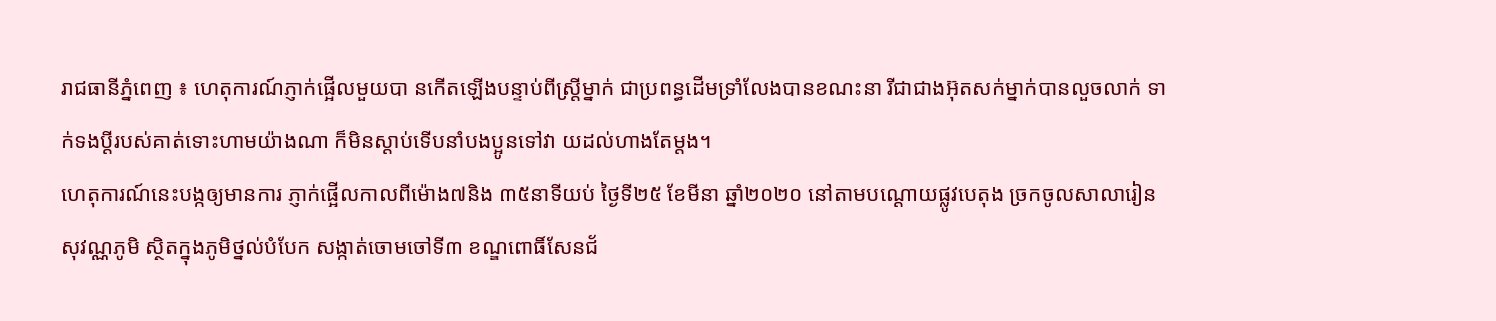រាជធានីភ្នំពេញ ៖ ហេតុការណ៍ភ្ញាក់ផ្អេីលមួយបា នកេីតឡេីងបន្ទាប់ពីស្ត្រីម្នាក់ ជាប្រពន្ធដេីមទ្រាំលែងបានខណះនា រីជាជាងអ៊ុតសក់ម្នាក់បានលួចលាក់ ទាក់ទងប្តីរបស់គាត់ទោះហាមយ៉ាងណា ក៏មិនស្តាប់ទេីបនាំបងប្អូនទៅវា យដល់ហាងតែម្តង។
ហេតុការណ៍នេះបង្កឲ្យមានការ ភ្ញាក់ផ្អើលកាលពីម៉ោង៧និង ៣៥នាទីយប់ ថ្ងៃទី២៥ ខែមីនា ឆ្នាំ២០២០ នៅតាមបណ្តោយផ្លូវបេតុង ច្រកចូលសាលារៀនសុវណ្ណភូមិ ស្ថិតក្នុងភូមិថ្នល់បំបែក សង្កាត់ចោមចៅទី៣ ខណ្ឌពោធិ៍សែនជ័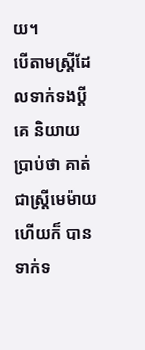យ។
បើតាមស្ត្រីដែលទាក់ទងប្តី គេ និយាយប្រាប់ថា គាត់ជាស្ត្រីមេម៉ាយហើយក៏ បានទាក់ទ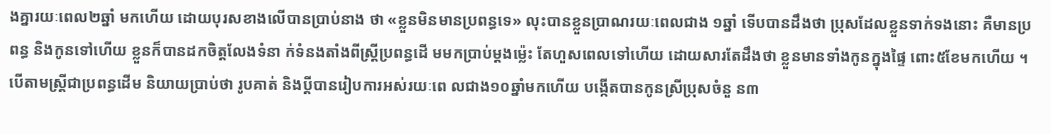ងគ្នារយៈពេល២ឆ្នាំ មកហើយ ដោយបុរសខាងលើបានប្រាប់នាង ថា «ខ្លួនមិនមានប្រពន្ធទេ» លុះបានខ្លួនប្រាណរយៈពេលជាង ១ឆ្នាំ ទើបបានដឹងថា ប្រុសដែលខ្លួនទាក់ទងនោះ គឺមានប្រពន្ធ និងកូនទៅហើយ ខ្លួនក៏បានដកចិត្តលែងទំនា ក់ទំនងតាំងពីស្ត្រីប្រពន្ធដើ មមកប្រាប់ម្តងម្ល៉េះ តែហួសពេលទៅហើយ ដោយសារតែដឹងថា ខ្លួនមានទាំងកូនក្នុងផ្ទៃ ពោះ៥ខែមកហើយ ។
បើតាមស្ត្រីជាប្រពន្ធដើម និយាយប្រាប់ថា រូបគាត់ និងប្តីបានរៀបការអស់រយៈពេ លជាង១០ឆ្នាំមកហើយ បង្កើតបានកូនស្រីប្រុសចំនួ ន៣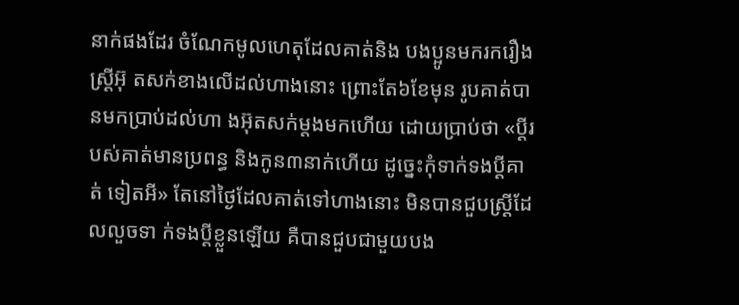នាក់ផងដែរ ចំណែកមូលហេតុដែលគាត់និង បងប្អូនមករករឿងស្ត្រីអ៊ុ តសក់ខាងលើដល់ហាងនោះ ព្រោះតែ៦ខែមុន រូបគាត់បានមកប្រាប់ដល់ហា ងអ៊ុតសក់ម្តងមកហើយ ដោយប្រាប់ថា «ប្តីរបស់គាត់មានប្រពន្ធ និងកូន៣នាក់ហើយ ដូច្នេះកុំទាក់ទងប្តីគាត់ ទៀតអី» តែនៅថ្ងៃដែលគាត់ទៅហាងនោះ មិនបានជួបស្ត្រីដែលលួចទា ក់ទងប្តីខ្លួនឡើយ គឺបានជួបជាមួយបង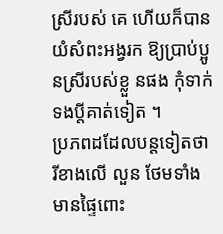ស្រីរបស់ គេ ហើយក៏បានយំសំពះអង្វរក ឱ្យប្រាប់ប្អូនស្រីរបស់ខ្លួ នផង កុំទាក់ទងប្តីគាត់ទៀត ។
ប្រភពដដែលបន្តទៀតថា រីខាងលើ លួន ថែមទាំងមានផ្ទៃពោះ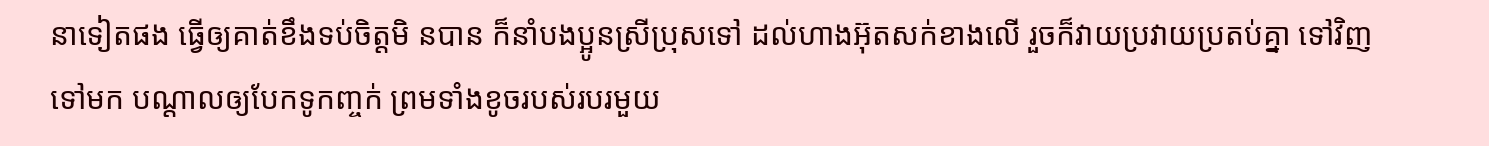នាទៀតផង ធ្វើឲ្យគាត់ខឹងទប់ចិត្តមិ នបាន ក៏នាំបងប្អូនស្រីប្រុសទៅ ដល់ហាងអ៊ុតសក់ខាងលើ រួចក៏វាយប្រវាយប្រតប់គ្នា ទៅវិញទៅមក បណ្តាលឲ្យបែកទូកញ្ចក់ ព្រមទាំងខូចរបស់របរមួយ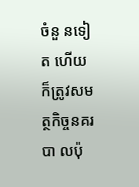ចំនួ នទៀត ហើយក៏ត្រូវសមត្ថកិច្ចនគរបា លប៉ុ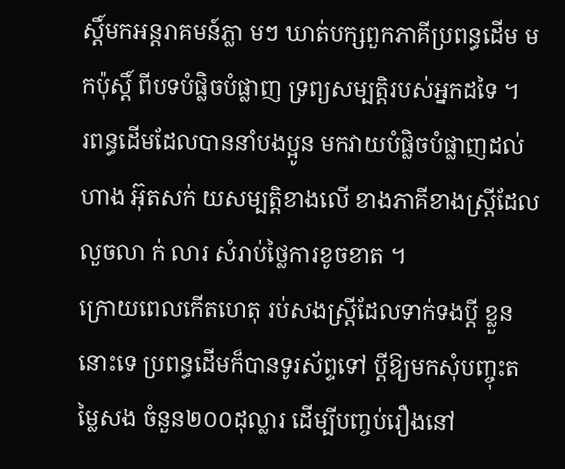ស្តិ៍មកអន្តរាគមន៍ភ្លា មៗ ឃាត់បក្សពួកភាគីប្រពន្ធដើម មកប៉ុស្តិ៍ ពីបទបំផ្លិចបំផ្លាញ ទ្រព្យសម្បត្តិរបស់អ្នកដទៃ ។
រពន្ធដើមដែលបាននាំបងប្អូន មកវាយបំផ្លិចបំផ្លាញដល់ហាង អ៊ុតសក់ យសម្បត្តិខាងលើ ខាងភាគីខាងស្ត្រីដែលលួចលា ក់ លារ សំរាប់ថ្លៃការខូចខាត ។
ក្រោយពេលកើតហេតុ រប់សងស្ត្រីដែលទាក់ទងប្តី ខ្លួននោះទេ ប្រពន្ធដើមក៏បានទូរស័ព្ទទៅ ប្តីឱ្យមកសុំបញ្ចុះតម្លៃសង ចំនួន២០០ដុល្លារ ដើម្បីបញ្ចប់រឿងនៅ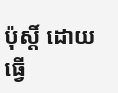ប៉ុស្តិ៍ ដោយធ្វើ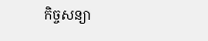កិច្ចសន្យា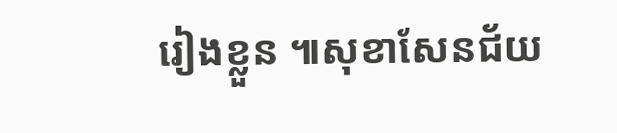រៀងខ្លួន ៕សុខាសែនជ័យ